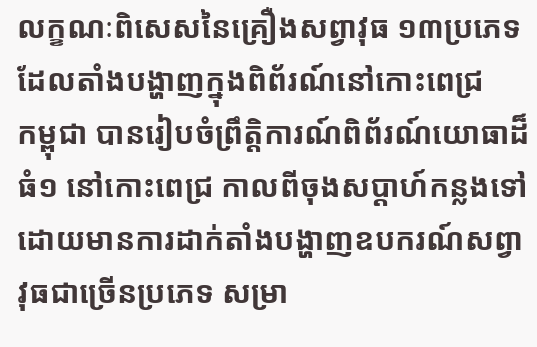លក្ខណៈពិសេសនៃគ្រឿងសព្វាវុធ ១៣ប្រភេទ ដែលតាំងបង្ហាញក្នុងពិព័រណ៍នៅកោះពេជ្រ
កម្ពុជា បានរៀបចំព្រឹត្តិការណ៍ពិព័រណ៍យោធាដ៏ធំ១ នៅកោះពេជ្រ កាលពីចុងសប្តាហ៍កន្លងទៅ ដោយមានការដាក់តាំងបង្ហាញឧបករណ៍សព្វាវុធជាច្រើនប្រភេទ សម្រា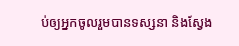ប់ឲ្យអ្នកចូលរួមបានទស្សនា និងស្វែង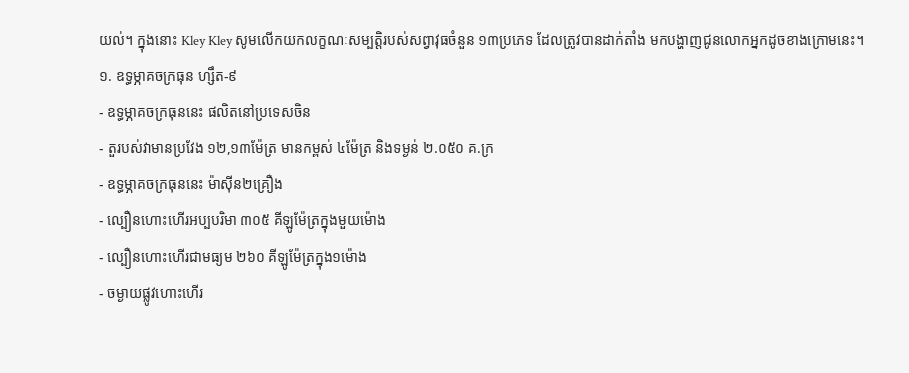យល់។ ក្នុងនោះ Kley Kley សូមលើកយកលក្ខណៈសម្បត្តិរបស់សព្វាវុធចំនួន ១៣ប្រភេទ ដែលត្រូវបានដាក់តាំង មកបង្ហាញជូនលោកអ្នកដូចខាងក្រោមនេះ។
១. ឧទ្ធម្ភាគចក្រធុន ហ្សឹត-៩
- ឧទ្ធម្ភាគចក្រធុននេះ ផលិតនៅប្រទេសចិន
- តួរបស់វាមានប្រវែង ១២,១៣ម៉ែត្រ មានកម្ពស់ ៤ម៉ែត្រ និងទម្ងន់ ២.០៥០ គ.ក្រ
- ឧទ្ធម្ភាគចក្រធុននេះ ម៉ាស៊ីន២គ្រឿង
- ល្បឿនហោះហើរអប្បបរិមា ៣០៥ គីឡូម៉ែត្រក្នុងមួយម៉ោង
- ល្បឿនហោះហើរជាមធ្យម ២៦០ គីឡូម៉ែត្រក្នុង១ម៉ោង
- ចម្ងាយផ្លូវហោះហើរ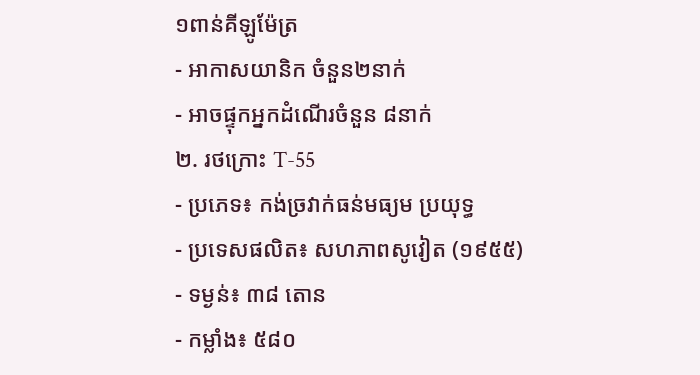១ពាន់គីឡូម៉ែត្រ
- អាកាសយានិក ចំនួន២នាក់
- អាចផ្ទុកអ្នកដំណើរចំនួន ៨នាក់
២. រថក្រោះ T-55
- ប្រភេទ៖ កង់ច្រវាក់ធន់មធ្យម ប្រយុទ្ធ
- ប្រទេសផលិត៖ សហភាពសូវៀត (១៩៥៥)
- ទម្ងន់៖ ៣៨ តោន
- កម្លាំង៖ ៥៨០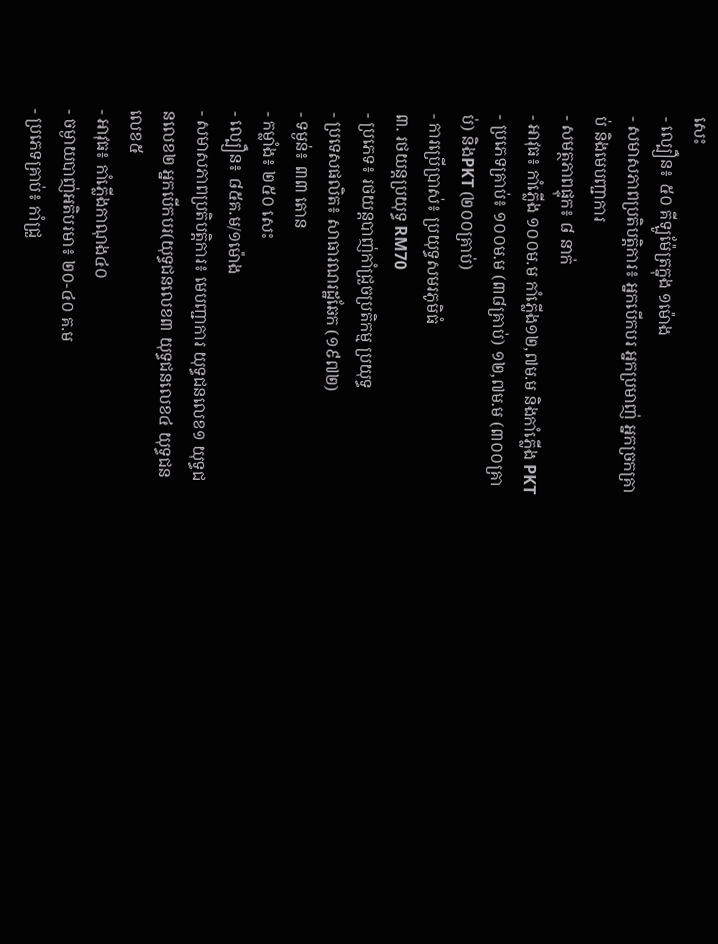សេះ
- ល្បឿន៖ ៥០ គីឡូម៉ែត្រក្នុង ១ម៉ោង
- សមាសភាពប្រតិបត្តិការ៖ អ្នកបើកបរ អ្នកប្រមាញ់ អ្នកច្រកគ្រាប់ និងមេបញ្ជាការ
- សមត្ថភាពផ្ទុក៖ ៨ នាក់
- អាវុធ៖ កាំភ្លើង ១០០ម.ម កាំភ្លើង១២,៧ម.ម និងកាំភ្លើង PKT
- ប្រភេទគ្រាប់៖ ១០០ម.ម (៣៨គ្រាប់) ១២,៧ម.ម (៣០០គ្រាប់) និងPKT (២០០គ្រាប់)
- ការប្រើប្រាស់៖ ប្រយុទ្ធសមរភូមិធំ
៣. រថយន្តប្រយុទ្ធ RM70
- ប្រភេទ៖ រថយន្តបាញ់កាំជ្រួចប្រតិកម្ម ប្រយុទ្ធ
- ប្រទេសផលិត៖ សាធារណរដ្ឋឆែក (១៩៧២)
- ទម្ងន់៖ ៣៣ តោន
- កម្លាំង៖ ២៥០ សេះ
- ល្បឿន៖ ៨៥គ.ម/១ម៉ោង
- សមាសភាពប្រតិបត្តិការ៖ មេបញ្ជាការ យុទ្ធជនលេខ១ យុទ្ធជនលេខ២ អ្នកបើកបរ(យុទ្ធជនលេខ៣ យុទ្ធជនលេខ៤ យុទ្ធជនលេខ៥
- អាវុធ៖ កាំភ្លើងកាណុង៤០
- ចម្ងាយបាញ់អតិបរមា៖ ២០-៤០ គ.ម
- ប្រភេទគ្រាប់៖ កាំជ្រួ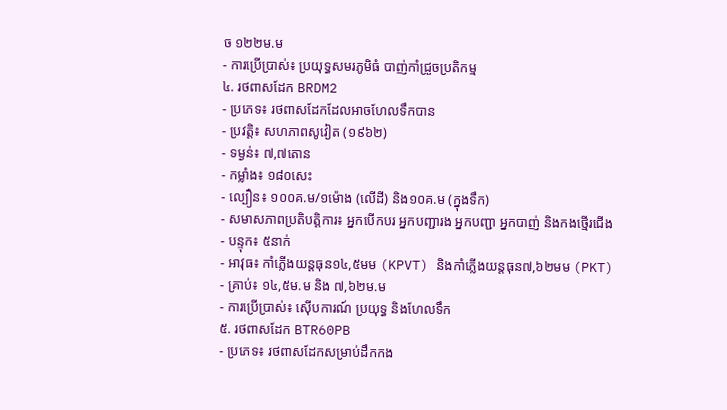ច ១២២ម.ម
- ការប្រើប្រាស់៖ ប្រយុទ្ធសមរភូមិធំ បាញ់កាំជ្រួចប្រតិកម្ម
៤. រថពាសដែក BRDM2
- ប្រភេទ៖ រថពាសដែកដែលអាចហែលទឹកបាន
- ប្រវត្តិ៖ សហភាពសូវៀត (១៩៦២)
- ទម្ងន់៖ ៧,៧តោន
- កម្លាំង៖ ១៨០សេះ
- ល្បឿន៖ ១០០គ.ម/១ម៉ោង (លើដី) និង១០គ.ម (ក្នុងទឹក)
- សមាសភាពប្រតិបត្តិការ៖ អ្នកបើកបរ អ្នកបញ្ជារង អ្នកបញ្ជា អ្នកបាញ់ និងកងថ្មើរជើង
- បន្ទុក៖ ៥នាក់
- អាវុធ៖ កាំភ្លើងយន្តធុន១៤,៥មម (KPVT) និងកាំភ្លើងយន្តធុន៧,៦២មម (PKT)
- គ្រាប់៖ ១៤,៥ម.ម និង ៧,៦២ម.ម
- ការប្រើប្រាស់៖ ស៊ើបការណ៍ ប្រយុទ្ធ និងហែលទឹក
៥. រថពាសដែក BTR60PB
- ប្រភេទ៖ រថពាសដែកសម្រាប់ដឹកកង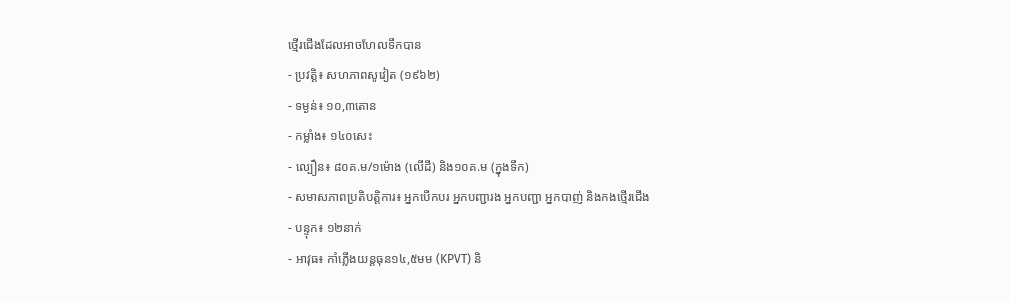ថ្មើរជើងដែលអាចហែលទឹកបាន
- ប្រវត្តិ៖ សហភាពសូវៀត (១៩៦២)
- ទម្ងន់៖ ១០,៣តោន
- កម្លាំង៖ ១៤០សេះ
- ល្បឿន៖ ៨០គ.ម/១ម៉ោង (លើដី) និង១០គ.ម (ក្នុងទឹក)
- សមាសភាពប្រតិបត្តិការ៖ អ្នកបើកបរ អ្នកបញ្ជារង អ្នកបញ្ជា អ្នកបាញ់ និងកងថ្មើរជើង
- បន្ទុក៖ ១២នាក់
- អាវុធ៖ កាំភ្លើងយន្តធុន១៤,៥មម (KPVT) និ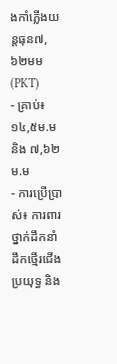ងកាំភ្លើងយន្តធុន៧,៦២មម (PKT)
- គ្រាប់៖ ១៤,៥ម.ម និង ៧,៦២ម.ម
- ការប្រើប្រាស់៖ ការពារថ្នាក់ដឹកនាំ ដឹកថ្មើរជើងប្រយុទ្ធ និង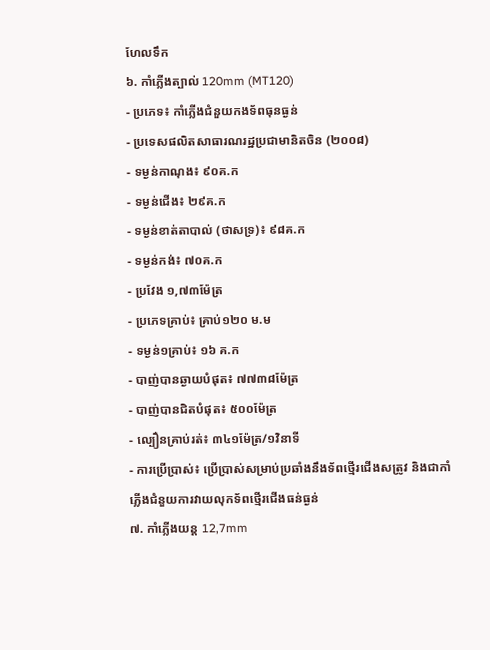ហែលទឹក
៦. កាំភ្លើងត្បាល់ 120mm (MT120)
- ប្រភេទ៖ កាំភ្លើងជំនួយកងទ័ពធុនធ្ងន់
- ប្រទេសផលិតសាធារណរដ្ឋប្រជាមានិតចិន (២០០៨)
- ទម្ងន់កាណុង៖ ៩០គ.ក
- ទម្ងន់ជើង៖ ២៩គ.ក
- ទម្ងន់ខាត់តាបាល់ (ថាសទ្រ)៖ ៩៨គ.ក
- ទម្ងន់កង់៖ ៧០គ.ក
- ប្រវែង ១,៧៣ម៉ែត្រ
- ប្រភេទគ្រាប់៖ គ្រាប់១២០ ម.ម
- ទម្ងន់១គ្រាប់៖ ១៦ គ.ក
- បាញ់បានឆ្ងាយបំផុត៖ ៧៧៣៨ម៉ែត្រ
- បាញ់បានជិតបំផុត៖ ៥០០ម៉ែត្រ
- ល្បឿនគ្រាប់រត់៖ ៣៤១ម៉ែត្រ/១វិនាទី
- ការប្រើប្រាស់៖ ប្រើប្រាស់សម្រាប់ប្រឆាំងនឹងទ័ពថ្មើរជើងសត្រូវ និងជាកាំភ្លើងជំនួយការវាយលុកទ័ពថ្មើរជើងធន់ធ្ងន់
៧. កាំភ្លើងយន្ត 12,7mm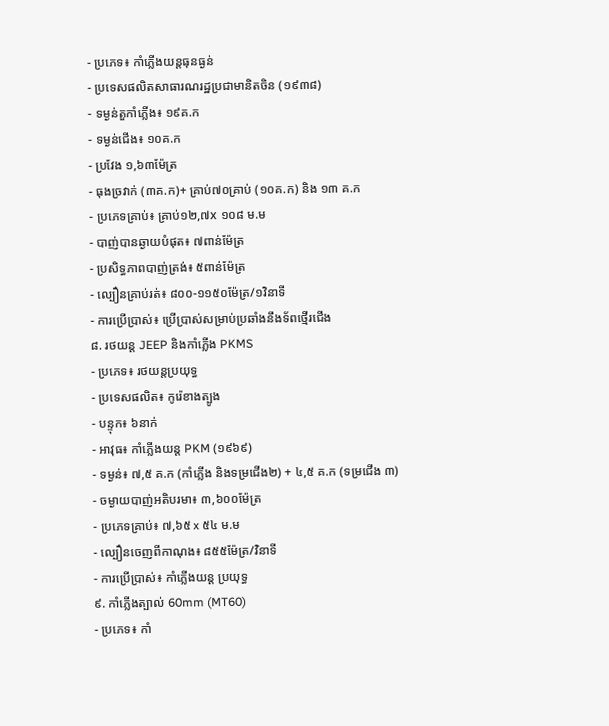- ប្រភេទ៖ កាំភ្លើងយន្តធុនធ្ងន់
- ប្រទេសផលិតសាធារណរដ្ឋប្រជាមានិតចិន (១៩៣៨)
- ទម្ងន់តួកាំភ្លើង៖ ១៩គ.ក
- ទម្ងន់ជើង៖ ១០គ.ក
- ប្រវែង ១,៦៣ម៉ែត្រ
- ធុងច្រវាក់ (៣គ.ក)+ គ្រាប់៧០គ្រាប់ (១០គ.ក) និង ១៣ គ.ក
- ប្រភេទគ្រាប់៖ គ្រាប់១២,៧x ១០៨ ម.ម
- បាញ់បានឆ្ងាយបំផុត៖ ៧ពាន់ម៉ែត្រ
- ប្រសិទ្ធភាពបាញ់ត្រង់៖ ៥ពាន់ម៉ែត្រ
- ល្បឿនគ្រាប់រត់៖ ៨០០-១១៥០ម៉ែត្រ/១វិនាទី
- ការប្រើប្រាស់៖ ប្រើប្រាស់សម្រាប់ប្រឆាំងនឹងទ័ពថ្មើរជើង
៨. រថយន្ត JEEP និងកាំភ្លើង PKMS
- ប្រភេទ៖ រថយន្តប្រយុទ្ធ
- ប្រទេសផលិត៖ កូរ៉េខាងត្បូង
- បន្ទុក៖ ៦នាក់
- អាវុធ៖ កាំភ្លើងយន្ត PKM (១៩៦៩)
- ទម្ងន់៖ ៧,៥ គ.ក (កាំភ្លើង និងទម្រជើង២) + ៤,៥ គ.ក (ទម្រជើង ៣)
- ចម្ងាយបាញ់អតិបរមា៖ ៣,៦០០ម៉ែត្រ
- ប្រភេទគ្រាប់៖ ៧,៦៥ x ៥៤ ម.ម
- ល្បឿនចេញពីកាណុង៖ ៨៥៥ម៉ែត្រ/វិនាទី
- ការប្រើប្រាស់៖ កាំភ្លើងយន្ត ប្រយុទ្ធ
៩. កាំភ្លើងត្បាល់ 60mm (MT60)
- ប្រភេទ៖ កាំ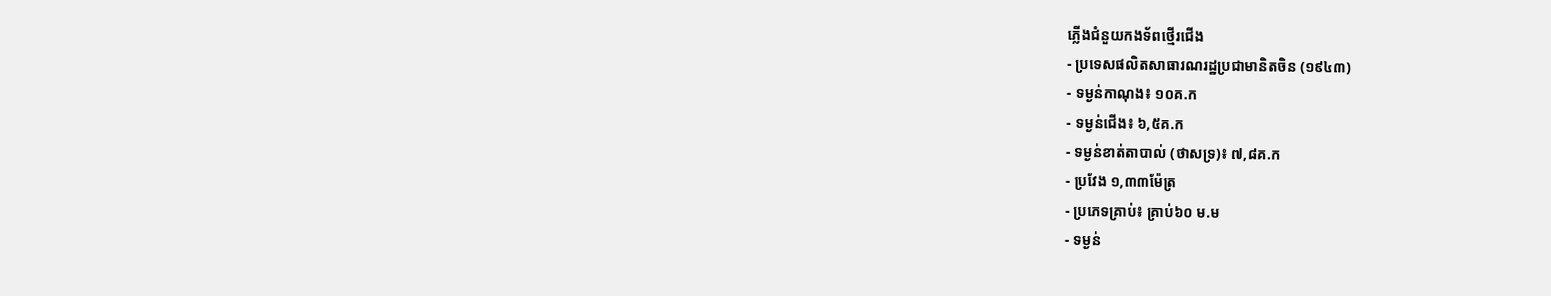ភ្លើងជំនួយកងទ័ពថ្មើរជើង
- ប្រទេសផលិតសាធារណរដ្ឋប្រជាមានិតចិន (១៩៤៣)
- ទម្ងន់កាណុង៖ ១០គ.ក
- ទម្ងន់ជើង៖ ៦,៥គ.ក
- ទម្ងន់ខាត់តាបាល់ (ថាសទ្រ)៖ ៧,៨គ.ក
- ប្រវែង ១,៣៣ម៉ែត្រ
- ប្រភេទគ្រាប់៖ គ្រាប់៦០ ម.ម
- ទម្ងន់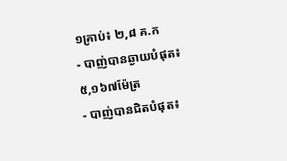១គ្រាប់៖ ២,៨ គ.ក
- បាញ់បានឆ្ងាយបំផុត៖ ៥,១៦៧ម៉ែត្រ
- បាញ់បានជិតបំផុត៖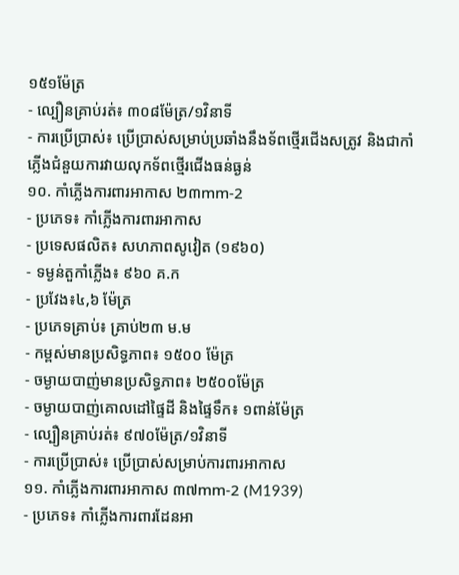១៥១ម៉ែត្រ
- ល្បឿនគ្រាប់រត់៖ ៣០៨ម៉ែត្រ/១វិនាទី
- ការប្រើប្រាស់៖ ប្រើប្រាស់សម្រាប់ប្រឆាំងនឹងទ័ពថ្មើរជើងសត្រូវ និងជាកាំភ្លើងជំនួយការវាយលុកទ័ពថ្មើរជើងធន់ធ្ងន់
១០. កាំភ្លើងការពារអាកាស ២៣mm-2
- ប្រភេទ៖ កាំភ្លើងការពារអាកាស
- ប្រទេសផលិត៖ សហភាពសូវៀត (១៩៦០)
- ទម្ងន់តួកាំភ្លើង៖ ៩៦០ គ.ក
- ប្រវែង៖៤,៦ ម៉ែត្រ
- ប្រភេទគ្រាប់៖ គ្រាប់២៣ ម.ម
- កម្ពស់មានប្រសិទ្ធភាព៖ ១៥០០ ម៉ែត្រ
- ចម្ងាយបាញ់មានប្រសិទ្ធភាព៖ ២៥០០ម៉ែត្រ
- ចម្ងាយបាញ់គោលដៅផ្ទៃដី និងផ្ទៃទឹក៖ ១ពាន់ម៉ែត្រ
- ល្បឿនគ្រាប់រត់៖ ៩៧០ម៉ែត្រ/១វិនាទី
- ការប្រើប្រាស់៖ ប្រើប្រាស់សម្រាប់ការពារអាកាស
១១. កាំភ្លើងការពារអាកាស ៣៧mm-2 (M1939)
- ប្រភេទ៖ កាំភ្លើងការពារដែនអា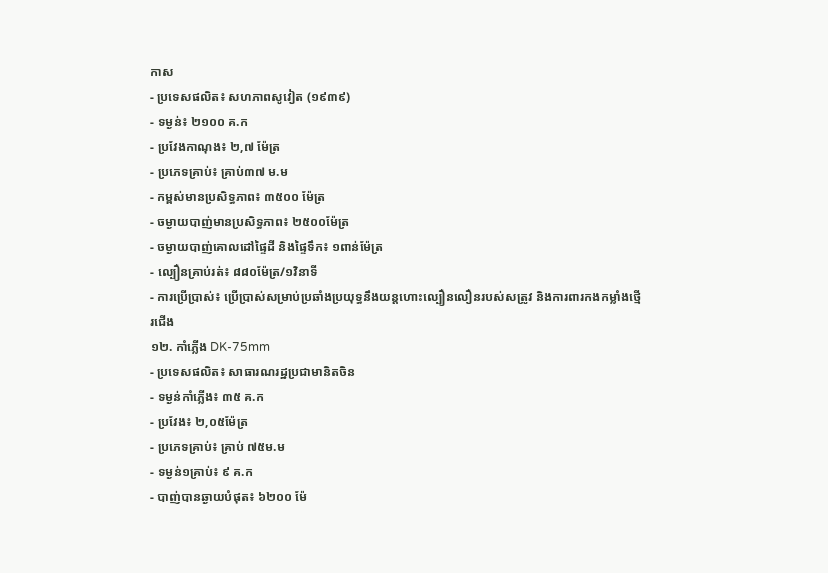កាស
- ប្រទេសផលិត៖ សហភាពសូវៀត (១៩៣៩)
- ទម្ងន់៖ ២១០០ គ.ក
- ប្រវែងកាណុង៖ ២,៧ ម៉ែត្រ
- ប្រភេទគ្រាប់៖ គ្រាប់៣៧ ម.ម
- កម្ពស់មានប្រសិទ្ធភាព៖ ៣៥០០ ម៉ែត្រ
- ចម្ងាយបាញ់មានប្រសិទ្ធភាព៖ ២៥០០ម៉ែត្រ
- ចម្ងាយបាញ់គោលដៅផ្ទៃដី និងផ្ទៃទឹក៖ ១ពាន់ម៉ែត្រ
- ល្បឿនគ្រាប់រត់៖ ៨៨០ម៉ែត្រ/១វិនាទី
- ការប្រើប្រាស់៖ ប្រើប្រាស់សម្រាប់ប្រឆាំងប្រយុទ្ធនឹងយន្តហោះល្បឿនលឿនរបស់សត្រូវ និងការពារកងកម្លាំងថ្មើរជើង
១២. កាំភ្លើង DK-75mm
- ប្រទេសផលិត៖ សាធារណរដ្ឋប្រជាមានិតចិន
- ទម្ងន់កាំភ្លើង៖ ៣៥ គ.ក
- ប្រវែង៖ ២,០៥ម៉ែត្រ
- ប្រភេទគ្រាប់៖ គ្រាប់ ៧៥ម.ម
- ទម្ងន់១គ្រាប់៖ ៩ គ.ក
- បាញ់បានឆ្ងាយបំផុត៖ ៦២០០ ម៉ែ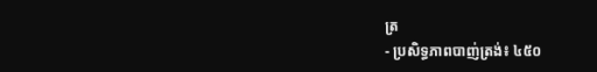ត្រ
- ប្រសិទ្ធភាពបាញ់ត្រង់៖ ៤៥០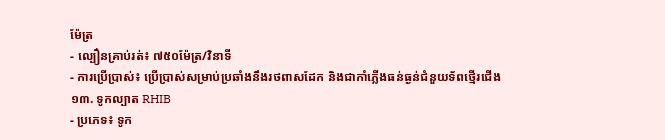ម៉ែត្រ
- ល្បឿនគ្រាប់រត់៖ ៧៥០ម៉ែត្រ/វិនាទី
- ការប្រើប្រាស់៖ ប្រើប្រាស់សម្រាប់ប្រឆាំងនឹងរថពាសដែក និងជាកាំភ្លើងធន់ធ្ងន់ជំនួយទ័ពថ្មើរជើង
១៣. ទូកល្បាត RHIB
- ប្រភេទ៖ ទូក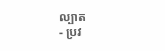ល្បាត
- ប្រវ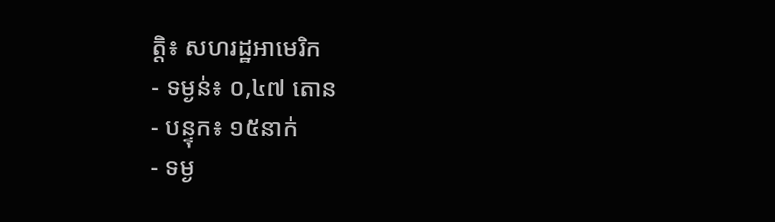ត្តិ៖ សហរដ្ឋអាមេរិក
- ទម្ងន់៖ ០,៤៧ តោន
- បន្ទុក៖ ១៥នាក់
- ទម្ង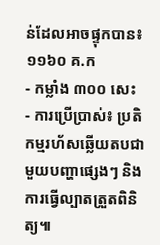ន់ដែលអាចផ្ទុកបាន៖ ១១៦០ គ.ក
- កម្លាំង ៣០០ សេះ
- ការប្រើប្រាស់៖ ប្រតិកម្មរហ័សឆ្លើយតបជាមួយបញ្ហាផ្សេងៗ និងការធ្វើល្បាតត្រួតពិនិត្យ៕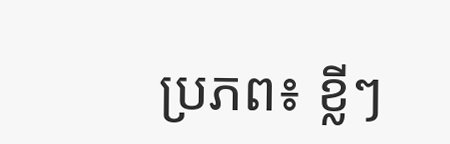ប្រភព៖ ខ្លីៗ